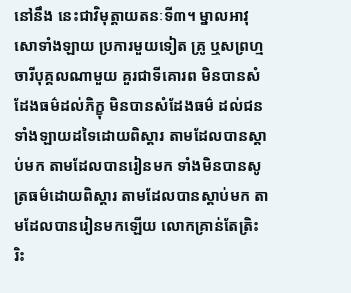នៅនឹង នេះជាវិមុត្តាយតនៈទី៣។ ម្នាលអាវុសោទាំងឡាយ ប្រការមួយទៀត គ្រូ ឬសព្រហ្មចារីបុគ្គលណាមួយ គួរជាទីគោរព មិនបានសំដែងធម៌ដល់ភិក្ខុ មិនបានសំដែងធម៌ ដល់ជនទាំងឡាយដទៃដោយពិស្តារ តាមដែលបានស្តាប់មក តាមដែលបានរៀនមក ទាំងមិនបានសូត្រធម៌ដោយពិស្តារ តាមដែលបានស្តាប់មក តាមដែលបានរៀនមកឡើយ លោកគ្រាន់តែត្រិះរិះ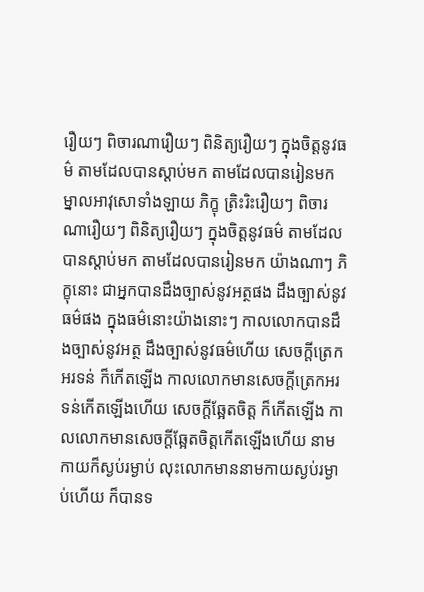រឿយៗ ពិចារណារឿយៗ ពិនិត្យរឿយៗ ក្នុងចិត្តនូវធម៌ តាមដែលបានស្តាប់មក តាមដែលបានរៀនមក ម្នាលអាវុសោទាំងឡាយ ភិក្ខុ ត្រិះរិះរឿយៗ ពិចារណារឿយៗ ពិនិត្យរឿយៗ ក្នុងចិត្តនូវធម៌ តាមដែលបានស្តាប់មក តាមដែលបានរៀនមក យ៉ាងណាៗ ភិក្ខុនោះ ជាអ្នកបានដឹងច្បាស់នូវអត្ថផង ដឹងច្បាស់នូវធម៌ផង ក្នុងធម៌នោះយ៉ាងនោះៗ កាលលោកបានដឹងច្បាស់នូវអត្ថ ដឹងច្បាស់នូវធម៌ហើយ សេចក្តីត្រេកអរទន់ ក៏កើតឡើង កាលលោកមានសេចក្តីត្រេកអរទន់កើតឡើងហើយ សេចក្តីឆ្អែតចិត្ត ក៏កើតឡើង កាលលោកមានសេចក្តីឆ្អែតចិត្តកើតឡើងហើយ នាមកាយក៏ស្ងប់រម្ងាប់ លុះលោកមាននាមកាយស្ងប់រម្ងាប់ហើយ ក៏បានទ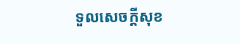ទួលសេចក្តីសុខ